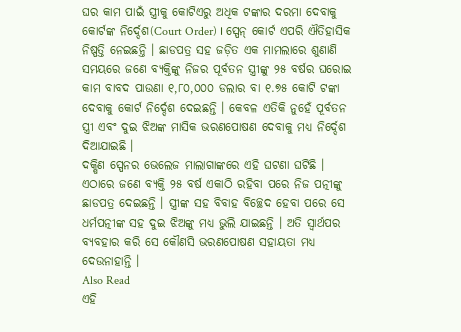ଘର କାମ ପାଇଁ ସ୍ତ୍ରୀକୁ କୋଟିଏରୁ ଅଧିକ ଟଙ୍କାର ଦରମା ଦେବାକୁ କୋର୍ଟଙ୍କ ନିର୍ଦ୍ଦେଶ(Court Order) । ସ୍ପେନ୍ କୋର୍ଟ ଏପରି ଐତିହାସିକ ନିଷ୍ପତ୍ତି ନେଇଛନ୍ତି । ଛାଡପତ୍ର ସହ ଜଡ଼ିତ ଏକ ମାମଲାରେ ଶୁଣାଣି ସମୟରେ ଜଣେ ବ୍ୟକ୍ତିଙ୍କୁ ନିଜର ପୂର୍ବତନ ସ୍ତ୍ରୀଙ୍କୁ ୨୫ ବର୍ଷର ଘରୋଇ କାମ ବାବଦ ପାଉଣା ୧,୮୦,୦୦୦ ଡଲାର ବା ୧.୭୫ କୋଟି ଟଙ୍କା ଦେବାକୁ କୋର୍ଟ ନିର୍ଦ୍ଦେଶ ଦେଇଛନ୍ତି । କେବଳ ଏତିକି ନୁହେଁ ପୂର୍ବତନ ସ୍ତ୍ରୀ ଏବଂ ଦୁଇ ଝିଅଙ୍କ ମାସିକ ଭରଣପୋଷଣ ଦେବାକୁ ମଧ୍ୟ ନିର୍ଦ୍ଦେଶ ଦିଆଯାଇଛି ।
ଦକ୍ଷିଣ ସ୍ପେନର ଭେଲେଜ ମାଲାଗାଙ୍କରେ ଏହି ଘଟଣା ଘଟିଛି । ଏଠାରେ ଜଣେ ବ୍ୟକ୍ତି ୨୫ ବର୍ଷ ଏକାଠି ରହିବା ପରେ ନିଜ ପତ୍ନୀଙ୍କୁ ଛାଡପତ୍ର ଦେଇଛନ୍ତି । ସ୍ତ୍ରୀଙ୍କ ସହ ବିବାହ ବିଚ୍ଛେଦ ହେବା ପରେ ସେ ଧର୍ମପତ୍ନୀଙ୍କ ସହ ଦୁଇ ଝିଅଙ୍କୁ ମଧ୍ୟ ଭୁଲି ଯାଇଛନ୍ତି । ଅତି ସ୍ୱାର୍ଥପର ବ୍ୟବହାର କରି ସେ କୌଣସି ଭରଣପୋଷଣ ସହାୟତା ମଧ୍ୟ ଦେଉନାହାନ୍ତି ।
Also Read
ଏହି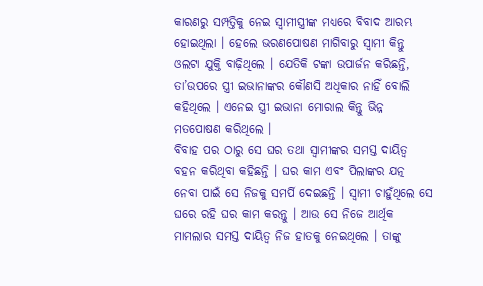କାରଣରୁ ସମ୍ପତ୍ତିକୁ ନେଇ ସ୍ୱାମୀସ୍ତ୍ରୀଙ୍କ ମଧ୍ୟରେ ବିବାଦ ଆରମ୍ଭ ହୋଇଥିଲା । ହେଲେ ଭରଣପୋଷଣ ମାଗିବାରୁ ସ୍ୱାମୀ କିନ୍ତୁ ଓଲଟା ଯୁକ୍ତି ବାଢ଼ିଥିଲେ । ଯେତିକି ଟଙ୍କା ଉପାର୍ଜନ କରିଛନ୍ତି, ତା’ଉପରେ ସ୍ତ୍ରୀ ଇଭାନାଙ୍କର କୌଣସି ଅଧିକାର ନାହିଁ ବୋଲି କହିଥିଲେ । ଏନେଇ ସ୍ତ୍ରୀ ଇଭାନା ମୋରାଲ କିନ୍ତୁ ଭିନ୍ନ ମତପୋଷଣ କରିଥିଲେ ।
ବିବାହ ପର ଠାରୁ ସେ ଘର ତଥା ସ୍ୱାମୀଙ୍କର ସମସ୍ତ ଦାୟିତ୍ୱ ବହନ କରିଥିବା କହିଛନ୍ତି । ଘର କାମ ଏବଂ ପିଲାଙ୍କର ଯତ୍ନ ନେବା ପାଇଁ ସେ ନିଜକୁ ସମର୍ପି ଦେଇଛନ୍ତି । ସ୍ୱାମୀ ଚାହୁଁଥିଲେ ସେ ଘରେ ରହି ଘର କାମ କରନ୍ତୁ । ଆଉ ସେ ନିଜେ ଆର୍ଥିକ ମାମଲାର ସମସ୍ତ ଦାୟିତ୍ୱ ନିଜ ହାତକୁ ନେଇଥିଲେ । ତାଙ୍କୁ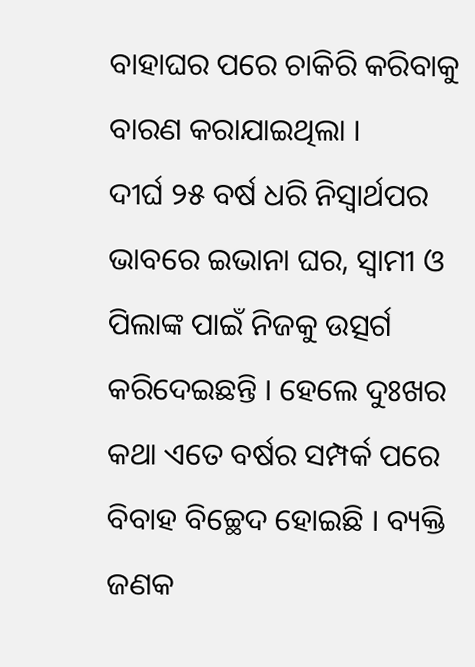ବାହାଘର ପରେ ଚାକିରି କରିବାକୁ ବାରଣ କରାଯାଇଥିଲା ।
ଦୀର୍ଘ ୨୫ ବର୍ଷ ଧରି ନିସ୍ୱାର୍ଥପର ଭାବରେ ଇଭାନା ଘର, ସ୍ୱାମୀ ଓ ପିଲାଙ୍କ ପାଇଁ ନିଜକୁ ଉତ୍ସର୍ଗ କରିଦେଇଛନ୍ତି । ହେଲେ ଦୁଃଖର କଥା ଏତେ ବର୍ଷର ସମ୍ପର୍କ ପରେ ବିବାହ ବିଚ୍ଛେଦ ହୋଇଛି । ବ୍ୟକ୍ତି ଜଣକ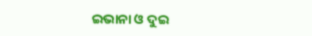ଇଭାନା ଓ ଦୁଇ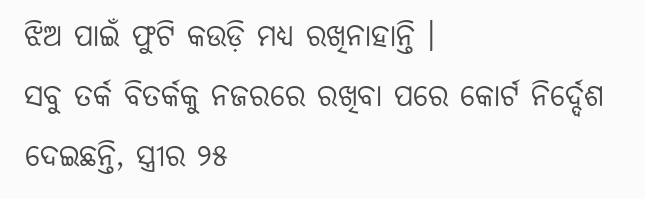ଝିଅ ପାଇଁ ଫୁଟି କଉଡ଼ି ମଧ୍ୟ ରଖିନାହାନ୍ତି ।
ସବୁ ତର୍କ ବିତର୍କକୁ ନଜରରେ ରଖିବା ପରେ କୋର୍ଟ ନିର୍ଦ୍ଦେଶ ଦେଇଛନ୍ତି, ସ୍ତ୍ରୀର ୨୫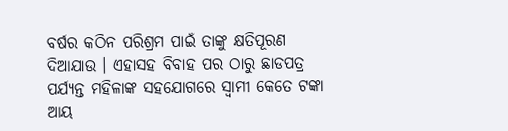ବର୍ଷର କଠିନ ପରିଶ୍ରମ ପାଇଁ ତାଙ୍କୁ କ୍ଷତିପୂରଣ ଦିଆଯାଉ । ଏହାସହ ବିବାହ ପର ଠାରୁ ଛାଡପତ୍ର ପର୍ଯ୍ୟନ୍ତ ମହିଳାଙ୍କ ସହଯୋଗରେ ସ୍ୱାମୀ କେତେ ଟଙ୍କା ଆୟ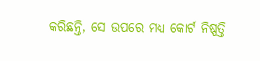କରିଛନ୍ତି, ସେ ଉପରେ ମଧ୍ୟ କୋର୍ଟ ନିଷ୍ପତ୍ତି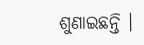ଶୁଣାଇଛନ୍ତି ।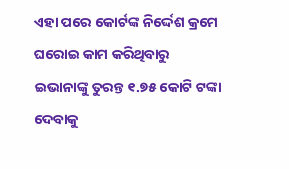ଏହା ପରେ କୋର୍ଟଙ୍କ ନିର୍ଦ୍ଦେଶ କ୍ରମେ ଘରୋଇ କାମ କରିଥିବାରୁ ଇଭାନାଙ୍କୁ ତୁରନ୍ତ ୧.୭୫ କୋଟି ଟଙ୍କା ଦେବାକୁ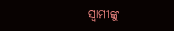ସ୍ୱାମୀଙ୍କୁ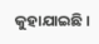କୁହାଯାଇଛି ।